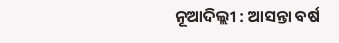ନୂଆଦିଲ୍ଲୀ : ଆସନ୍ତା ବର୍ଷ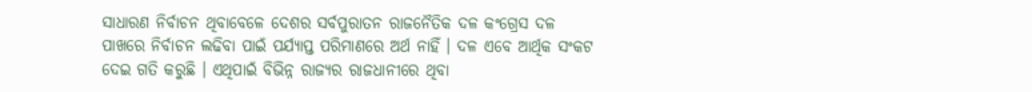ସାଧାରଣ ନିର୍ବାଚନ ଥିବାବେଳେ ଦେଶର ସର୍ବପୁରାତନ ରାଜନୈତିକ ଦଳ କଂଗ୍ରେସ ଦଳ ପାଖରେ ନିର୍ବାଚନ ଲଢିବା ପାଇଁ ପର୍ଯ୍ୟାପ୍ତ ପରିମାଣରେ ଅର୍ଥ ନାହିଁ । ଦଳ ଏବେ ଆର୍ଥିକ ସଂକଟ ଦେଇ ଗତି କରୁଛି । ଏଥିପାଇଁ ବିଭିନ୍ନ ରାଜ୍ୟର ରାଜଧାନୀରେ ଥିବା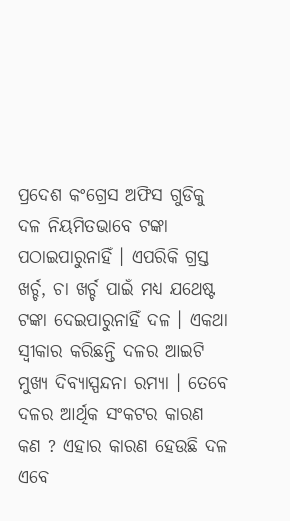ପ୍ରଦେଶ କଂଗ୍ରେସ ଅଫିସ ଗୁଡିକୁ ଦଳ ନିୟମିତଭାବେ ଟଙ୍କା ପଠାଇପାରୁନାହିଁ । ଏପରିକି ଗ୍ରସ୍ତ ଖର୍ଚ୍ଚ, ଚା ଖର୍ଚ୍ଚ ପାଇଁ ମଧ୍ୟ ଯଥେଷ୍ଟ ଟଙ୍କା ଦେଇପାରୁନାହିଁ ଦଳ । ଏକଥା ସ୍ୱୀକାର କରିଛନ୍ତି ଦଳର ଆଇଟି ମୁଖ୍ୟ ଦିବ୍ୟାସ୍ପନ୍ଦନା ରମ୍ୟା । ତେବେ ଦଳର ଆର୍ଥିକ ସଂକଟର କାରଣ କଣ ? ଏହାର କାରଣ ହେଉଛି ଦଳ ଏବେ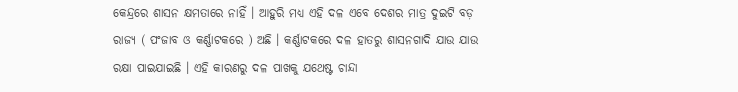କେନ୍ଦ୍ରରେ ଶାସନ କ୍ଷମତାରେ ନାହିଁ । ଆହୁରି ମଧ୍ୟ ଏହି ଦଳ ଏବେ ଦେଶର ମାତ୍ର ଦୁଇଟି ବଡ଼ ରାଜ୍ୟ ( ପଂଜାବ ଓ କର୍ଣ୍ଣାଟକରେ ) ଅଛି । କର୍ଣ୍ଣାଟକରେ ଦଳ ହାତରୁ ଶାସନଗାଦି ଯାଉ ଯାଉ ରକ୍ଷା ପାଇଯାଇଛି । ଏହି କାରଣରୁ ଦଳ ପାଖକୁ ଯଥେଷ୍ଟ ଚାନ୍ଦା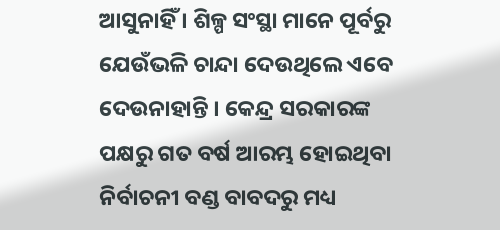ଆସୁନାହିଁ । ଶିଳ୍ପ ସଂସ୍ଥା ମାନେ ପୂର୍ବରୁ ଯେଉଁଭଳି ଚାନ୍ଦା ଦେଉଥିଲେ ଏବେ ଦେଉନାହାନ୍ତି । କେନ୍ଦ୍ର ସରକାରଙ୍କ ପକ୍ଷରୁ ଗତ ବର୍ଷ ଆରମ୍ଭ ହୋଇଥିବା ନିର୍ବାଚନୀ ବଣ୍ଡ ବାବଦରୁ ମଧ୍ୟ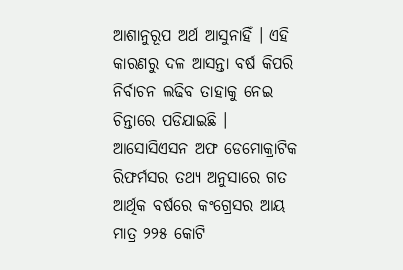ଆଶାନୁରୂପ ଅର୍ଥ ଆସୁନାହିଁ । ଏହି କାରଣରୁ ଦଳ ଆସନ୍ତା ବର୍ଷ କିପରି ନିର୍ବାଚନ ଲଢିବ ତାହାକୁ ନେଇ ଚିନ୍ତାରେ ପଡିଯାଇଛି । ଆସୋସିଏସନ ଅଫ ଡେମୋକ୍ରାଟିକ ରିଫର୍ମସର ତଥ୍ୟ ଅନୁସାରେ ଗତ ଆର୍ଥିକ ବର୍ଷରେ କଂଗ୍ରେସର ଆୟ ମାତ୍ର ୨୨୫ କୋଟି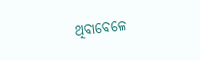ଥିବାବେଳେ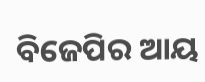ବିଜେପିର ଆୟ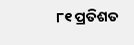୮୧ ପ୍ରତିଶତ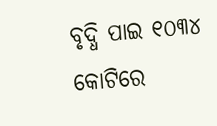ବୃଦ୍ଧି ପାଇ ୧୦୩୪ କୋଟିରେ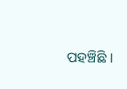ପହଞ୍ଚିଛି ।